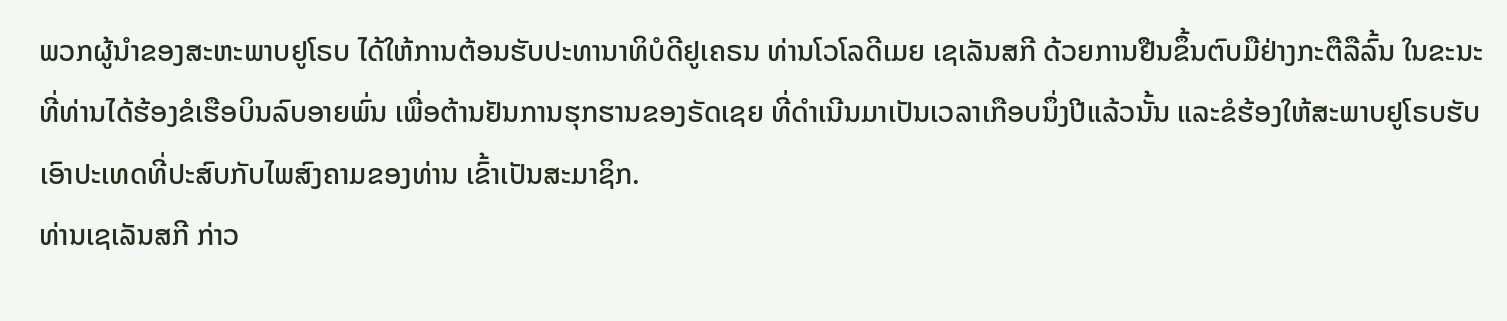ພວກຜູ້ນຳຂອງສະຫະພາບຢູໂຣບ ໄດ້ໃຫ້ການຕ້ອນຮັບປະທານາທິບໍດີຢູເຄຣນ ທ່ານໂວໂລດີເມຍ ເຊເລັນສກີ ດ້ວຍການຢືນຂຶ້ນຕົບມືຢ່າງກະຕືລືລົ້ນ ໃນຂະນະທີ່ທ່ານໄດ້ຮ້ອງຂໍເຮືອບິນລົບອາຍພົ່ນ ເພື່ອຕ້ານຢັນການຮຸກຮານຂອງຣັດເຊຍ ທີ່ດຳເນີນມາເປັນເວລາເກືອບນຶ່ງປີແລ້ວນັ້ນ ແລະຂໍຮ້ອງໃຫ້ສະພາບຢູໂຣບຮັບເອົາປະເທດທີ່ປະສົບກັບໄພສົງຄາມຂອງທ່ານ ເຂົ້າເປັນສະມາຊິກ.
ທ່ານເຊເລັນສກີ ກ່າວ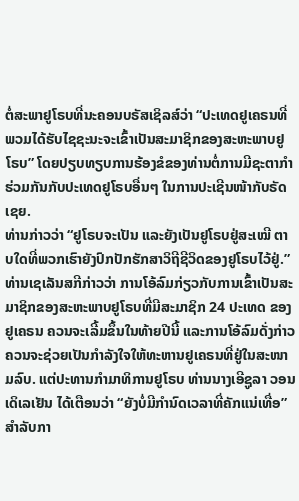ຕໍ່ສະພາຢູໂຣບທີ່ນະຄອນບຣັສເຊິລສ໌ວ່າ “ປະເທດຢູເຄຣນທີ່ພວມໄດ້ຮັບໄຊຊະນະຈະເຂົ້າເປັນສະມາຊິກຂອງສະຫະພາບຢູໂຣບ” ໂດຍປຽບທຽບການຮ້ອງຂໍຂອງທ່ານຕໍ່ການມີຊະຕາກຳຮ່ວມກັນກັບປະເທດຢູໂຣບອື່ນໆ ໃນການປະເຊີນໜ້າກັບຣັດເຊຍ.
ທ່ານກ່າວວ່າ “ຢູໂຣບຈະເປັນ ແລະຍັງເປັນຢູໂຣບຢູ່ສະເໝີ ຕາບໃດທີ່ພວກເຮົາຍັງປົກປັກຮັກສາວິຖີຊີວິດຂອງຢູໂຣບໄວ້ຢູ່.”
ທ່ານເຊເລັນສກີກ່າວວ່າ ການໂອ້ລົມກ່ຽວກັບການເຂົ້າເປັນສະມາຊິກຂອງສະຫະພາບຢູໂຣບທີ່ມີສະມາຊິກ 24 ປະເທດ ຂອງຢູເຄຣນ ຄວນຈະເລີ້ມຂຶ້ນໃນທ້າຍປີນີ້ ແລະການໂອ້ລົມດັ່ງກ່າວ ຄວນຈະຊ່ວຍເປັນກຳລັງໃຈໃຫ້ທະຫານຢູເຄຣນທີ່ຢູ່ໃນສະໜາມລົບ. ແຕ່ປະທານກຳມາທິການຢູໂຣບ ທ່ານນາງເອີຊູລາ ວອນ ເດິເລເຢັນ ໄດ້ເຕືອນວ່າ “ຍັງບໍ່ມີກຳນົດເວລາທີ່ຄັກແນ່ເທື່ອ” ສຳລັບກາ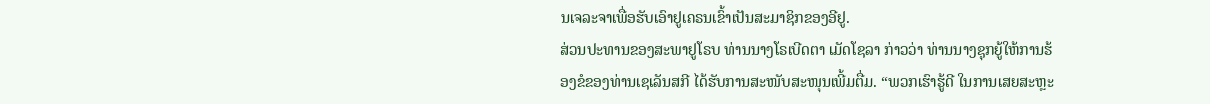ນເຈລະຈາເພື່ອຮັບເອົາຢູເຄຣນເຂົ້າເປັນສະມາຊິກຂອງອີຢູ.
ສ່ວນປະທານຂອງສະພາຢູໂຣບ ທ່ານນາງໂຣເບີດຕາ ເມັດໂຊລາ ກ່າວວ່າ ທ່ານນາງຊຸກຍູ້ໃຫ້ການຮ້ອງຂໍຂອງທ່ານເຊເລັນສກີ ໄດ້ຮັບການສະໜັບສະໜຸນເພີ້ມຕື່ມ. “ພວກເຮົາຮູ້ດີ ໃນການເສຍສະຫຼະ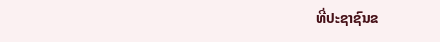ທີ່ປະຊາຊົນຂ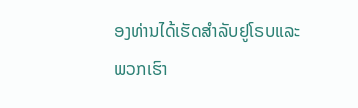ອງທ່ານໄດ້ເຮັດສຳລັບຢູໂຣບແລະພວກເຮົາ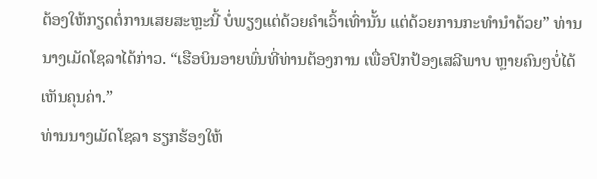ຕ້ອງໃຫ້ກຽດຕໍ່ການເສຍສະຫຼະນີ້ ບໍ່ພຽງແຕ່ດ້ວຍຄຳເວົ້າເທົ່ານັ້ນ ແຕ່ດ້ວຍການກະທຳນຳດ້ວຍ” ທ່ານນາງເມັດໂຊລາໄດ້ກ່າວ. “ເຮືອບິນອາຍພົ່ນທີ່ທ່ານຕ້ອງການ ເພື່ອປົກປ້ອງເສລີພາບ ຫຼາຍຄົນໆບໍ່ໄດ້ເຫັນຄຸນຄ່າ.”
ທ່ານນາງເມັດໂຊລາ ຮຽກຮ້ອງໃຫ້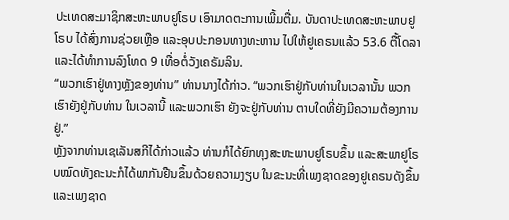ປະເທດສະມາຊິກສະຫະພາບຢູໂຣບ ເອົາມາດຕະການເພີ້ມຕື່ມ. ບັນດາປະເທດສະຫະພາບຢູໂຣບ ໄດ້ສົ່ງການຊ່ວຍເຫຼືອ ແລະອຸບປະກອນທາງທະຫານ ໄປໃຫ້ຢູເຄຣນແລ້ວ 53.6 ຕື້ໂດລາ ແລະໄດ້ທຳການລົງໂທດ 9 ເທື່ອຕໍ່ວັງເຄຣັມລິນ.
“ພວກເຮົາຢູ່ທາງຫຼັງຂອງທ່ານ” ທ່ານນາງໄດ້ກ່າວ. “ພວກເຮົາຢູ່ກັບທ່ານໃນເວລານັ້ນ ພວກເຮົາຍັງຢູ່ກັບທ່ານ ໃນເວລານີ້ ແລະພວກເຮົາ ຍັງຈະຢູ່ກັບທ່ານ ຕາບໃດທີ່ຍັງມີຄວາມຕ້ອງການຢູ່.”
ຫຼັງຈາກທ່ານເຊເລັນສກີໄດ້ກ່າວແລ້ວ ທ່ານກໍໄດ້ຍົກທຸງສະຫະພາບຢູໂຣບຂຶ້ນ ແລະສະພາຢູໂຣບໝົດທັງຄະນະກໍໄດ້ພາກັນຢືນຂຶ້ນດ້ວຍຄວາມງຽບ ໃນຂະນະທີ່ເພງຊາດຂອງຢູເຄຣນດັງຂຶ້ນ ແລະເພງຊາດ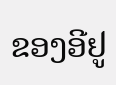ຂອງອີຢູ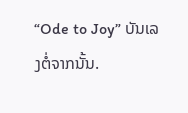“Ode to Joy” ບັນເລງຕໍ່ຈາກນັ້ນ.